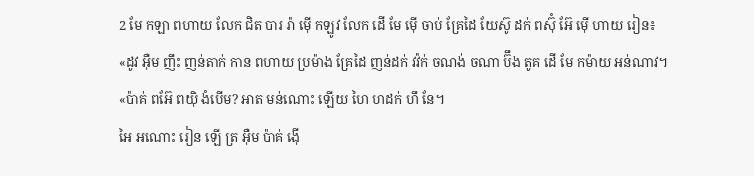2 មែ កឡា ពហាយ លែក ជិត បារ រ៉ា ម៉ើ កឡូវ លែក ដើ មែ ម៉ើ ចាប់ គ្រែដៃ យែស៊ូ ដក់ ពស៊ុំ អ៊ែ ម៉ើ ហាយ រៀន៖ «ដូវ អ៊ឺម ញឹះ ញន់តាក់ កាន ពហាយ ប្រម៉ាង គ្រែដៃ ញន់ដក់ វវ៉ក់ ចណង់ ចណា ប៊ឹង តូគ ដើ មែ កម៉ាយ អន់ណាវ។
«ប៉ាគ់ ពអ៊ែ ពយ៉ិ ងំបើម? អាត មន់ណោះ ឡើយ ហៃ ហដក់ ហឹ នែ។
អៃ អណោះ រៀន ឡើ ត្រ អ៊ឺម ប៉ាគ់ ង៉ើ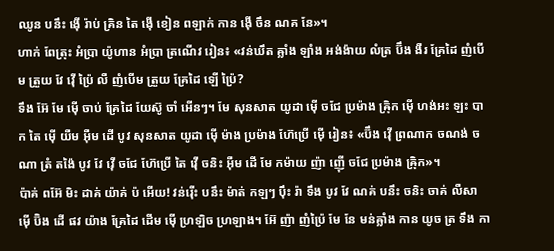ឈូន បនឹះ ង៉ើ រ៉ាប់ គ្រិន តៃ ង៉ើ ខៀន ពឡាក់ កាន ង៉ើ ចឹន ណគ នែ»។
ហាក់ ពែត្រុះ អំប្រា យ៉ូហាន អំប្រា ត្រណើវ រៀន៖ «វន់ឃឹត ឝ្លាំង ឡាំង អង់ង៉ាយ លំត្រ ប៊ឹង ងឺរ គ្រែដៃ ញំបើម ត្រួយ វែ វ៉ើ ប៉្រៃ លឺ ញំបើម ត្រួយ គ្រែដៃ ឡើ ប៉្រៃ?
ទឹង អ៊ែ មែ ម៉ើ ចាប់ គ្រែដៃ យែស៊ូ ចាំ អើនៗ។ មែ សុនសាត យូដា ម៉ើ ចជែ ប្រម៉ាង ឝ៉្រិក ម៉ើ ហង់អះ ឡះ បាក តៃ ម៉ើ យឺម អ៊ឺម ដើ បូវ សុនសាត យូដា ម៉ើ ម៉ាង ប្រម៉ាង ហ៊ែប្រើ ម៉ើ រៀន៖ «ប៊ឹង វ៉ើ ព្រណាក ចណង់ ចណា ត្រំ តង៉ៃ បូវ វែ វ៉ើ ចជែ ហ៊ែប្រើ តៃ វ៉ើ ចនិះ អ៊ឺម ដើ មែ កម៉ាយ ញ៉ា ញ៉ើ ចជែ ប្រម៉ាង ឝ៉្រិក»។
ប៉ាគ់ ពអ៊ែ មិះ ដាគ់ យ៉ាគ់ ប៉ អើយ! វន់រ៉ើះ បនឹះ ម៉ាត់ កឡៗ ប៉ឹះ រ៉ា ទឹង បូវ វែ ណគ់ បនឹះ ចនិះ ចាគ់ លឺសា ម៉ើ ប៊ិង ដើ ផវ យ៉ាង គ្រែដៃ ដើម ម៉ើ ហ្រឡិច ហ្រឡាង។ អ៊ែ ញ៉ា ញំប៉្រៃ មែ នែ មន់ឝ្លាំង កាន យូច ត្រ ទឹង កា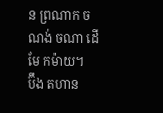ន ព្រណាក ចណង់ ចណា ដើ មែ កម៉ាយ។
ប៊ឹង តហាន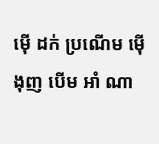ម៉ើ ដក់ ប្រណើម ម៉ើ ងុញ បើម អាំ ណា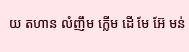យ តហាន លំញឹម ក្លើម ដើ មែ អ៊ែ មន់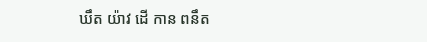ឃឹត យ៉ាវ ដើ កាន ពនឹត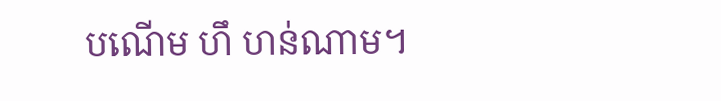បណើម ហឹ ហន់ណាម។